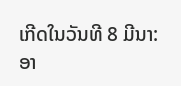ເກີດໃນວັນທີ 8 ມີນາ: ອາ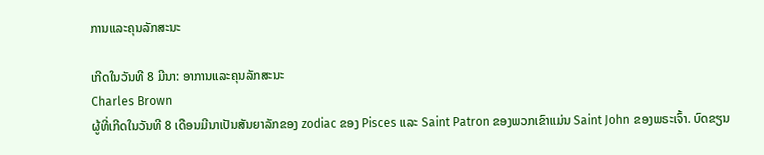ການແລະຄຸນລັກສະນະ

ເກີດໃນວັນທີ 8 ມີນາ: ອາການແລະຄຸນລັກສະນະ
Charles Brown
ຜູ້ທີ່ເກີດໃນວັນທີ 8 ເດືອນມີນາເປັນສັນຍາລັກຂອງ zodiac ຂອງ Pisces ແລະ Saint Patron ຂອງພວກເຂົາແມ່ນ Saint John ຂອງພຣະເຈົ້າ. ບົດຂຽນ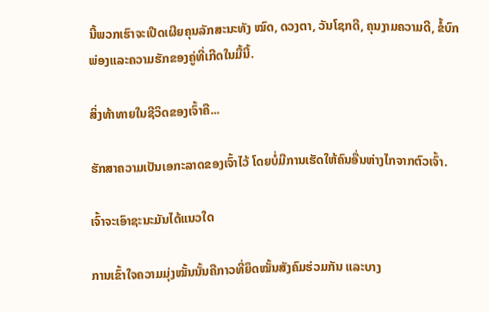ນີ້ພວກເຮົາຈະເປີດເຜີຍຄຸນລັກສະນະທັງ ໝົດ, ດວງຕາ, ວັນໂຊກດີ, ຄຸນງາມຄວາມດີ, ຂໍ້ບົກພ່ອງແລະຄວາມຮັກຂອງຄູ່ທີ່ເກີດໃນມື້ນີ້.

ສິ່ງທ້າທາຍໃນຊີວິດຂອງເຈົ້າຄື...

ຮັກສາຄວາມເປັນເອກະລາດຂອງເຈົ້າໄວ້ ໂດຍບໍ່ມີການເຮັດໃຫ້ຄົນອື່ນຫ່າງໄກຈາກຕົວເຈົ້າ.

ເຈົ້າຈະເອົາຊະນະມັນໄດ້ແນວໃດ

ການເຂົ້າໃຈຄວາມມຸ່ງໝັ້ນນັ້ນຄືກາວທີ່ຍຶດໝັ້ນສັງຄົມຮ່ວມກັນ ແລະບາງ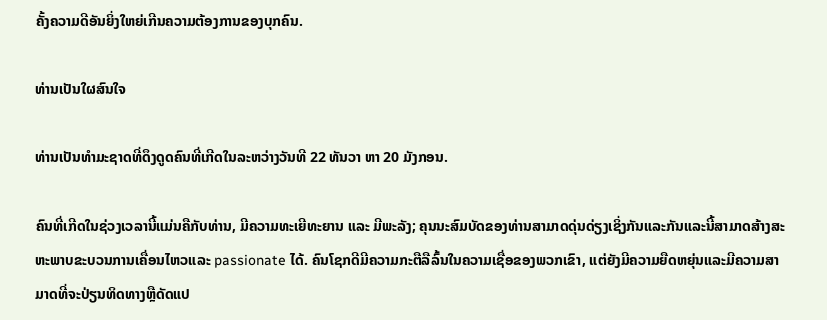ຄັ້ງຄວາມດີອັນຍິ່ງໃຫຍ່ເກີນຄວາມຕ້ອງການຂອງບຸກຄົນ.

ທ່ານເປັນໃຜສົນໃຈ

ທ່ານເປັນທໍາມະຊາດທີ່ດຶງດູດຄົນທີ່ເກີດໃນລະຫວ່າງວັນທີ 22 ທັນວາ ຫາ 20 ມັງກອນ.

ຄົນທີ່ເກີດໃນຊ່ວງເວລານີ້ແມ່ນຄືກັບທ່ານ, ມີຄວາມທະເຍີທະຍານ ແລະ ມີພະລັງ; ຄຸນນະສົມບັດຂອງທ່ານສາມາດດຸ່ນດ່ຽງເຊິ່ງກັນແລະກັນແລະນີ້ສາມາດສ້າງສະຫະພາບຂະບວນການເຄື່ອນໄຫວແລະ passionate ໄດ້. ຄົນໂຊກດີມີຄວາມກະຕືລືລົ້ນໃນຄວາມເຊື່ອຂອງພວກເຂົາ, ແຕ່ຍັງມີຄວາມຍືດຫຍຸ່ນແລະມີຄວາມສາມາດທີ່ຈະປ່ຽນທິດທາງຫຼືດັດແປ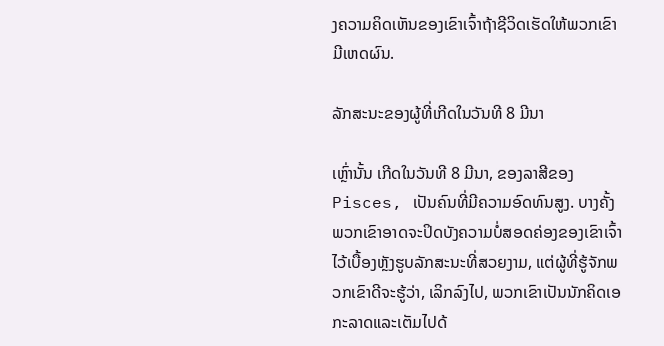ງຄວາມຄິດເຫັນຂອງເຂົາເຈົ້າຖ້າຊີວິດເຮັດໃຫ້ພວກເຂົາມີເຫດຜົນ.

ລັກສະນະຂອງຜູ້ທີ່ເກີດໃນວັນທີ 8 ມີນາ

ເຫຼົ່ານັ້ນ ເກີດໃນວັນທີ 8 ມີນາ, ຂອງລາສີຂອງ Pisces, ເປັນຄົນທີ່ມີຄວາມອົດທົນສູງ. ບາງຄັ້ງພວກເຂົາອາດຈະປິດບັງຄວາມບໍ່ສອດຄ່ອງຂອງເຂົາເຈົ້າໄວ້ເບື້ອງຫຼັງຮູບລັກສະນະທີ່ສວຍງາມ, ແຕ່ຜູ້ທີ່ຮູ້ຈັກພວກເຂົາດີຈະຮູ້ວ່າ, ເລິກລົງໄປ, ພວກເຂົາເປັນນັກຄິດເອກະລາດແລະເຕັມໄປດ້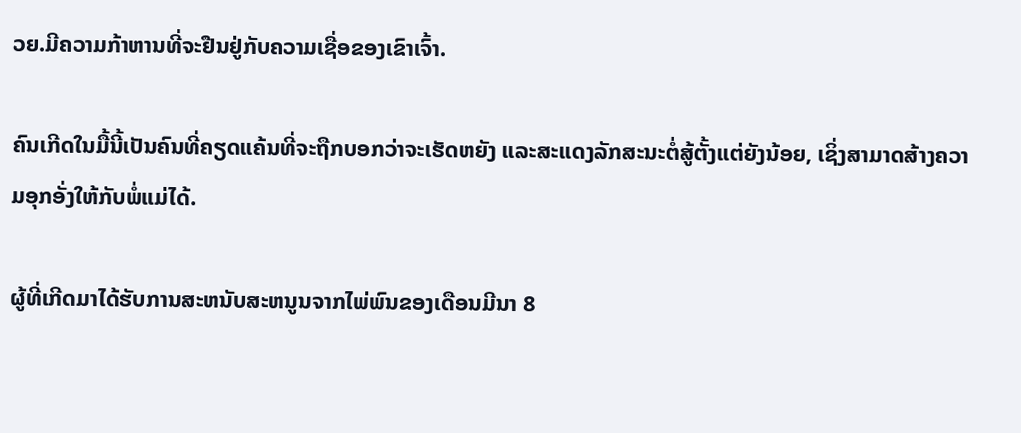ວຍ.ມີຄວາມກ້າຫານທີ່ຈະຢືນຢູ່ກັບຄວາມເຊື່ອຂອງເຂົາເຈົ້າ.

ຄົນເກີດໃນມື້ນີ້ເປັນຄົນທີ່ຄຽດແຄ້ນທີ່ຈະຖືກບອກວ່າຈະເຮັດຫຍັງ ແລະສະແດງລັກສະນະຕໍ່ສູ້ຕັ້ງແຕ່ຍັງນ້ອຍ, ເຊິ່ງສາມາດສ້າງຄວາມອຸກອັ່ງໃຫ້ກັບພໍ່ແມ່ໄດ້.

ຜູ້ທີ່ເກີດມາໄດ້ຮັບການສະຫນັບສະຫນູນຈາກໄພ່ພົນຂອງເດືອນມີນາ 8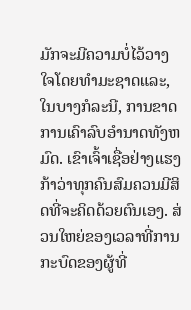ມັກຈະມີຄວາມບໍ່ໄວ້ວາງໃຈໂດຍທໍາມະຊາດແລະ, ໃນບາງກໍລະນີ, ການຂາດການເຄົາລົບອໍານາດທັງຫມົດ. ເຂົາເຈົ້າເຊື່ອຢ່າງແຮງກ້າວ່າທຸກຄົນສົມຄວນມີສິດທີ່ຈະຄິດດ້ວຍຕົນເອງ. ສ່ວນໃຫຍ່ຂອງເວລາທີ່ການກະບົດຂອງຜູ້ທີ່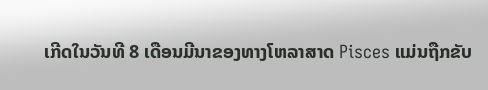ເກີດໃນວັນທີ 8 ເດືອນມີນາຂອງທາງໂຫລາສາດ Pisces ແມ່ນຖືກຂັບ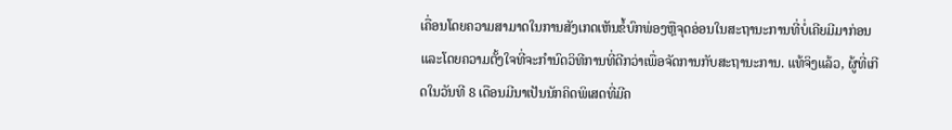ເຄື່ອນໂດຍຄວາມສາມາດໃນການສັງເກດເຫັນຂໍ້ບົກພ່ອງຫຼືຈຸດອ່ອນໃນສະຖານະການທີ່ບໍ່ເຄີຍມີມາກ່ອນແລະໂດຍຄວາມຕັ້ງໃຈທີ່ຈະກໍານົດວິທີການທີ່ດີກວ່າເພື່ອຈັດການກັບສະຖານະການ. ແທ້ຈິງແລ້ວ, ຜູ້ທີ່ເກີດໃນວັນທີ 8 ເດືອນມີນາເປັນນັກຄິດພິເສດທີ່ມີຄ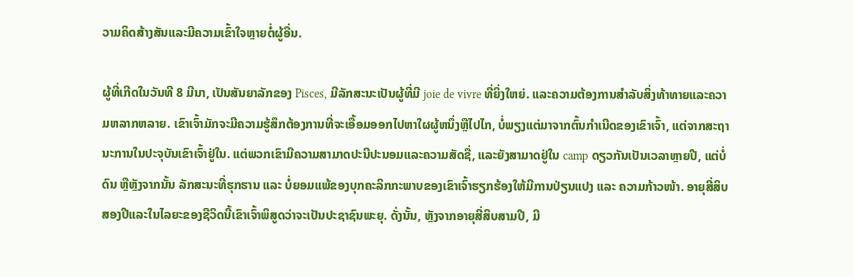ວາມຄິດສ້າງສັນແລະມີຄວາມເຂົ້າໃຈຫຼາຍຕໍ່ຜູ້ອື່ນ.

ຜູ້ທີ່ເກີດໃນວັນທີ 8 ມີນາ, ເປັນສັນຍາລັກຂອງ Pisces, ມີລັກສະນະເປັນຜູ້ທີ່ມີ joie de vivre ທີ່ຍິ່ງໃຫຍ່. ແລະຄວາມຕ້ອງການສໍາລັບສິ່ງທ້າທາຍແລະຄວາມຫລາກຫລາຍ. ເຂົາເຈົ້າມັກຈະມີຄວາມຮູ້ສຶກຕ້ອງການທີ່ຈະເອື້ອມອອກໄປຫາໃຜຜູ້ຫນຶ່ງຫຼືໄປໄກ, ບໍ່ພຽງແຕ່ມາຈາກຕົ້ນກໍາເນີດຂອງເຂົາເຈົ້າ, ແຕ່ຈາກສະຖານະການໃນປະຈຸບັນເຂົາເຈົ້າຢູ່ໃນ. ແຕ່ພວກເຂົາມີຄວາມສາມາດປະນີປະນອມແລະຄວາມສັດຊື່, ແລະຍັງສາມາດຢູ່ໃນ camp ດຽວກັນເປັນເວລາຫຼາຍປີ, ແຕ່ບໍ່ດົນ ຫຼືຫຼັງຈາກນັ້ນ ລັກສະນະທີ່ຮຸກຮານ ແລະ ບໍ່ຍອມແພ້ຂອງບຸກຄະລິກກະພາບຂອງເຂົາເຈົ້າຮຽກຮ້ອງໃຫ້ມີການປ່ຽນແປງ ແລະ ຄວາມກ້າວໜ້າ. ອາຍຸສີ່ສິບສອງປີແລະໃນໄລຍະຂອງຊີວິດນີ້ເຂົາເຈົ້າພິສູດວ່າຈະເປັນປະຊາຊົນພະຍຸ. ດັ່ງນັ້ນ, ຫຼັງຈາກອາຍຸສີ່ສິບສາມປີ, ມີ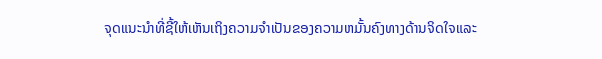ຈຸດແນະນໍາທີ່ຊີ້ໃຫ້ເຫັນເຖິງຄວາມຈໍາເປັນຂອງຄວາມຫມັ້ນຄົງທາງດ້ານຈິດໃຈແລະ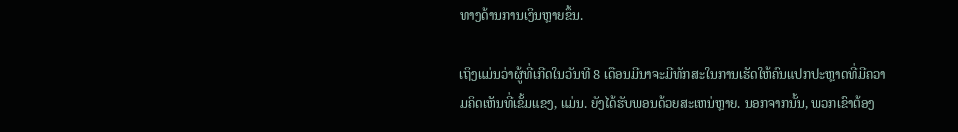ທາງດ້ານການເງິນຫຼາຍຂຶ້ນ.

ເຖິງແມ່ນວ່າຜູ້ທີ່ເກີດໃນວັນທີ 8 ເດືອນມີນາຈະມີທັກສະໃນການເຮັດໃຫ້ຄົນແປກປະຫຼາດທີ່ມີຄວາມຄິດເຫັນທີ່ເຂັ້ມແຂງ, ແມ່ນ. ຍັງໄດ້ຮັບພອນດ້ວຍສະເຫນ່ຫຼາຍ. ນອກຈາກນັ້ນ, ພວກເຂົາຕ້ອງ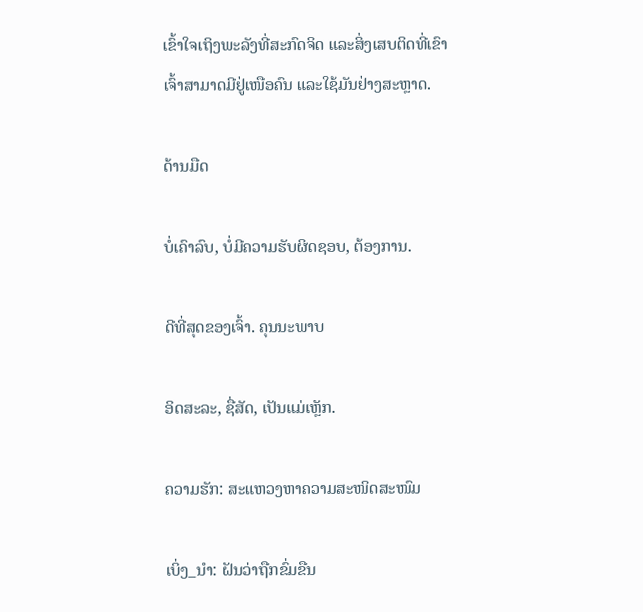ເຂົ້າໃຈເຖິງພະລັງທີ່ສະກົດຈິດ ແລະສິ່ງເສບຕິດທີ່ເຂົາເຈົ້າສາມາດມີຢູ່ເໜືອຄົນ ແລະໃຊ້ມັນຢ່າງສະຫຼາດ.

ດ້ານມືດ

ບໍ່ເຄົາລົບ, ບໍ່ມີຄວາມຮັບຜິດຊອບ, ຕ້ອງການ.

ດີທີ່ສຸດຂອງເຈົ້າ. ຄຸນນະພາບ

ອິດສະລະ, ຊື່ສັດ, ເປັນແມ່ເຫຼັກ.

ຄວາມຮັກ: ສະແຫວງຫາຄວາມສະໜິດສະໜົມ

ເບິ່ງ_ນຳ: ຝັນວ່າຖືກຂົ່ມຂືນ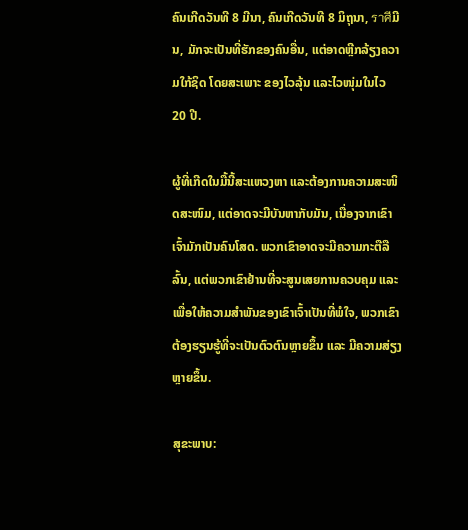ຄົນເກີດວັນທີ 8 ມີນາ, ຄົນເກີດວັນທີ 8 ມິຖຸນາ, ราศีມີນ, ມັກຈະເປັນທີ່ຮັກຂອງຄົນອື່ນ, ແຕ່ອາດຫຼີກລ້ຽງຄວາມໃກ້ຊິດ ໂດຍສະເພາະ ຂອງໄວລຸ້ນ ແລະໄວໜຸ່ມໃນໄວ 20 ປີ.

ຜູ້ທີ່ເກີດໃນມື້ນີ້ສະແຫວງຫາ ແລະຕ້ອງການຄວາມສະໜິດສະໜົມ, ແຕ່ອາດຈະມີບັນຫາກັບມັນ, ເນື່ອງຈາກເຂົາເຈົ້າມັກເປັນຄົນໂສດ. ພວກເຂົາອາດຈະມີຄວາມກະຕືລືລົ້ນ, ແຕ່ພວກເຂົາຢ້ານທີ່ຈະສູນເສຍການຄວບຄຸມ ແລະເພື່ອໃຫ້ຄວາມສຳພັນຂອງເຂົາເຈົ້າເປັນທີ່ພໍໃຈ, ພວກເຂົາຕ້ອງຮຽນຮູ້ທີ່ຈະເປັນຕົວຕົນຫຼາຍຂຶ້ນ ແລະ ມີຄວາມສ່ຽງຫຼາຍຂຶ້ນ.

ສຸຂະພາບ: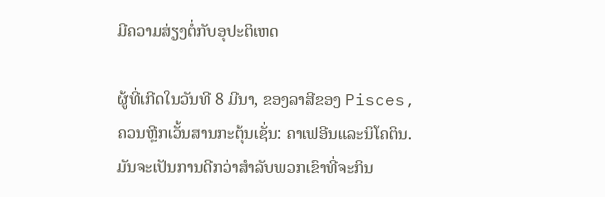ມີຄວາມສ່ຽງຕໍ່ກັບອຸປະຕິເຫດ

ຜູ້ທີ່ເກີດໃນວັນທີ 8 ມີນາ, ຂອງລາສີຂອງ Pisces, ຄວນຫຼີກເວັ້ນສານກະຕຸ້ນເຊັ່ນ: ຄາເຟອີນແລະນິໂຄຕິນ. ມັນຈະເປັນການດີກວ່າສໍາລັບພວກເຂົາທີ່ຈະກິນ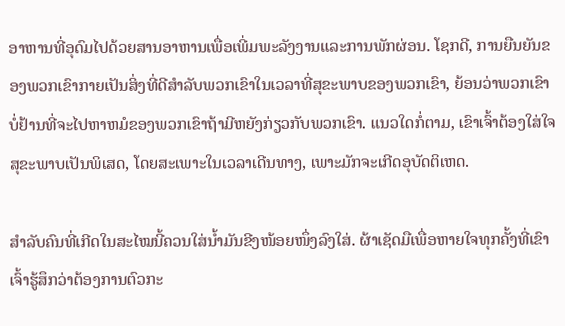ອາຫານທີ່ອຸດົມໄປດ້ວຍສານອາຫານເພື່ອເພີ່ມພະລັງງານແລະການພັກຜ່ອນ. ໂຊກດີ, ການຍືນຍັນຂອງພວກເຂົາກາຍເປັນສິ່ງທີ່ດີສໍາລັບພວກເຂົາໃນເວລາທີ່ສຸຂະພາບຂອງພວກເຂົາ, ຍ້ອນວ່າພວກເຂົາບໍ່ຢ້ານທີ່ຈະໄປຫາຫມໍຂອງພວກເຂົາຖ້າມີຫຍັງກ່ຽວກັບພວກເຂົາ. ແນວໃດກໍ່ຕາມ, ເຂົາເຈົ້າຕ້ອງໃສ່ໃຈສຸຂະພາບເປັນພິເສດ, ໂດຍສະເພາະໃນເວລາເດີນທາງ, ເພາະມັກຈະເກີດອຸບັດຕິເຫດ.

ສຳລັບຄົນທີ່ເກີດໃນສະໄໝນີ້ຄວນໃສ່ນ້ຳມັນຂີງໜ້ອຍໜຶ່ງລົງໃສ່. ຜ້າເຊັດມືເພື່ອຫາຍໃຈທຸກຄັ້ງທີ່ເຂົາເຈົ້າຮູ້ສຶກວ່າຕ້ອງການຕົວກະ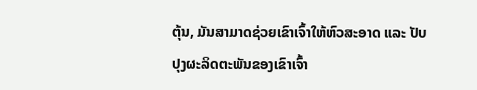ຕຸ້ນ, ມັນສາມາດຊ່ວຍເຂົາເຈົ້າໃຫ້ຫົວສະອາດ ແລະ ປັບປຸງຜະລິດຕະພັນຂອງເຂົາເຈົ້າ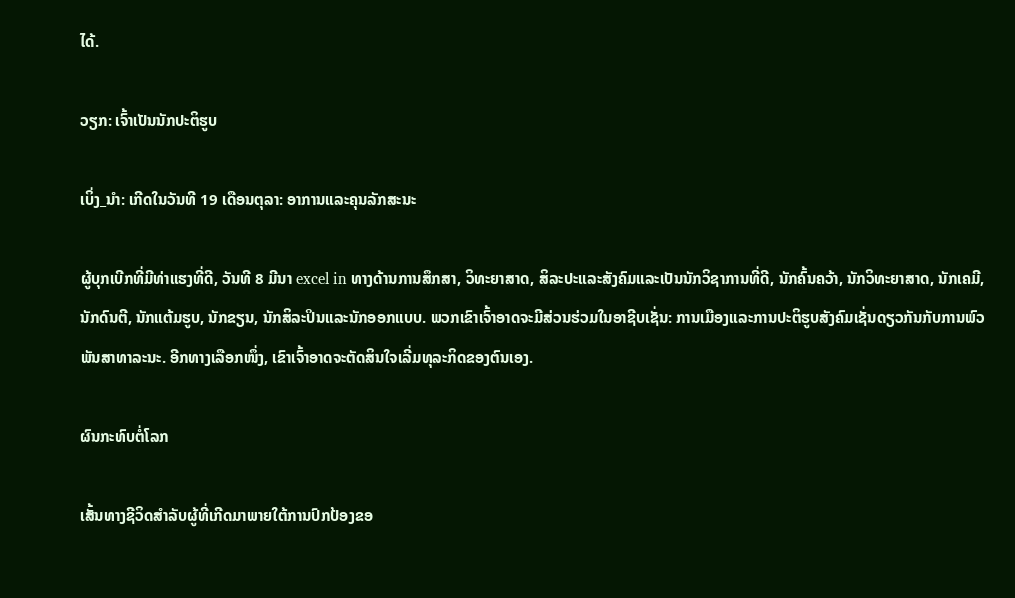ໄດ້.

ວຽກ: ເຈົ້າເປັນນັກປະຕິຮູບ

ເບິ່ງ_ນຳ: ເກີດໃນວັນທີ 19 ເດືອນຕຸລາ: ອາການແລະຄຸນລັກສະນະ

ຜູ້ບຸກເບີກທີ່ມີທ່າແຮງທີ່ດີ, ວັນທີ 8 ມີນາ excel in ທາງດ້ານການສຶກສາ, ວິທະຍາສາດ, ສິລະປະແລະສັງຄົມແລະເປັນນັກວິຊາການທີ່ດີ, ນັກຄົ້ນຄວ້າ, ນັກວິທະຍາສາດ, ນັກເຄມີ, ນັກດົນຕີ, ນັກແຕ້ມຮູບ, ນັກຂຽນ, ນັກສິລະປິນແລະນັກອອກແບບ. ພວກເຂົາເຈົ້າອາດຈະມີສ່ວນຮ່ວມໃນອາຊີບເຊັ່ນ: ການເມືອງແລະການປະຕິຮູບສັງຄົມເຊັ່ນດຽວກັນກັບການພົວພັນສາທາລະນະ. ອີກທາງເລືອກໜຶ່ງ, ເຂົາເຈົ້າອາດຈະຕັດສິນໃຈເລີ່ມທຸລະກິດຂອງຕົນເອງ.

ຜົນກະທົບຕໍ່ໂລກ

ເສັ້ນທາງຊີວິດສຳລັບຜູ້ທີ່ເກີດມາພາຍໃຕ້ການປົກປ້ອງຂອ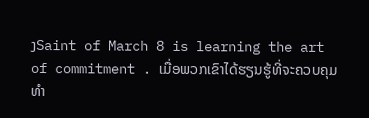ງSaint of March 8 is learning the art of commitment . ເມື່ອພວກເຂົາໄດ້ຮຽນຮູ້ທີ່ຈະຄວບຄຸມທໍາ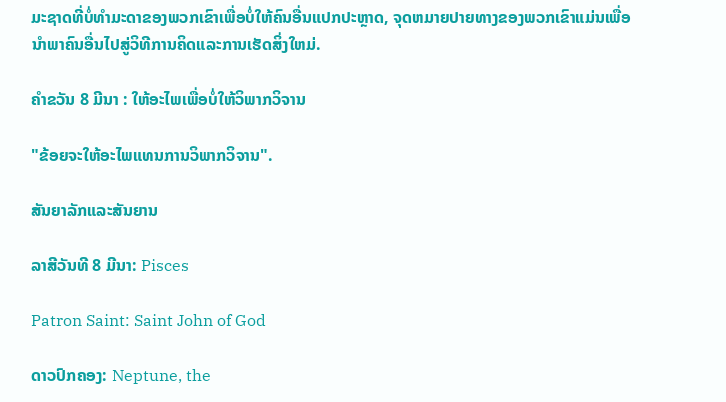ມະຊາດທີ່ບໍ່ທໍາມະດາຂອງພວກເຂົາເພື່ອບໍ່ໃຫ້ຄົນອື່ນແປກປະຫຼາດ, ຈຸດຫມາຍປາຍທາງຂອງພວກເຂົາແມ່ນເພື່ອນໍາພາຄົນອື່ນໄປສູ່ວິທີການຄິດແລະການເຮັດສິ່ງໃຫມ່.

ຄໍາຂວັນ 8 ມີນາ : ໃຫ້ອະໄພເພື່ອບໍ່ໃຫ້ວິພາກວິຈານ

"ຂ້ອຍຈະໃຫ້ອະໄພແທນການວິພາກວິຈານ".

ສັນຍາລັກແລະສັນຍານ

ລາສີວັນທີ 8 ມີນາ: Pisces

Patron Saint: Saint John of God

ດາວປົກຄອງ: Neptune, the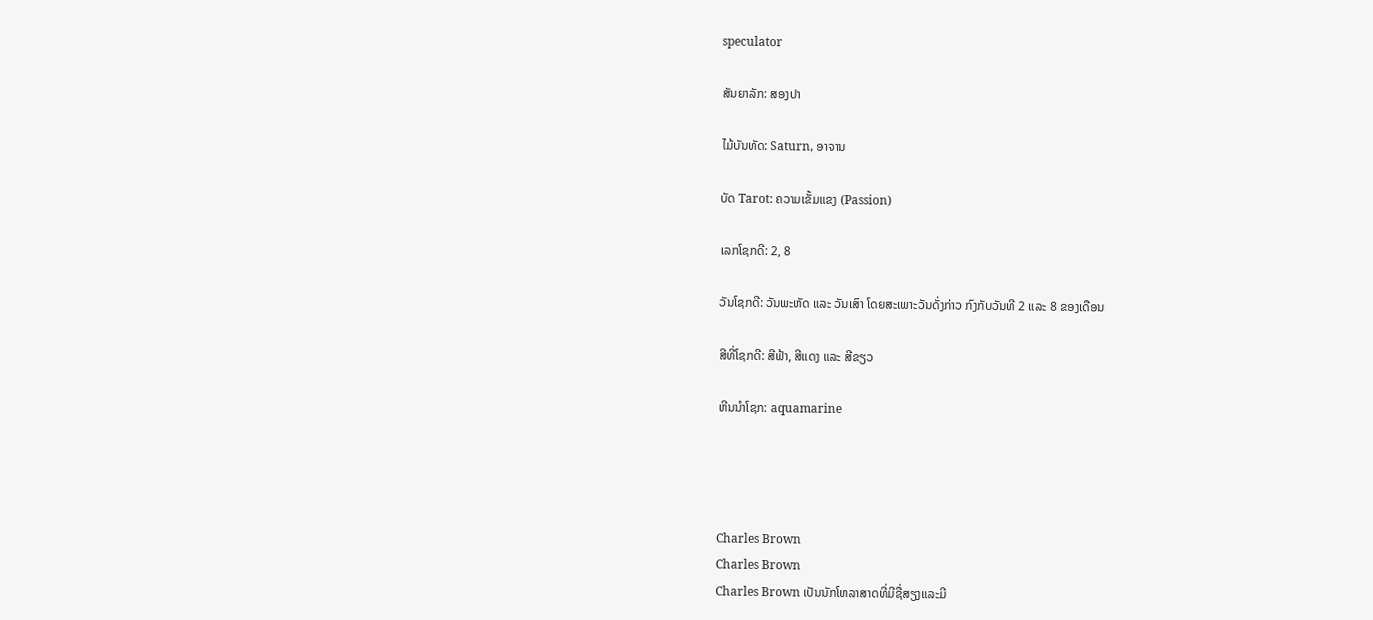speculator

ສັນຍາລັກ: ສອງປາ

ໄມ້ບັນທັດ: Saturn, ອາຈານ

ບັດ Tarot: ຄວາມເຂັ້ມແຂງ (Passion)

ເລກໂຊກດີ: 2, 8

ວັນໂຊກດີ: ວັນພະຫັດ ແລະ ວັນເສົາ ໂດຍສະເພາະວັນດັ່ງກ່າວ ກົງກັບວັນທີ 2 ແລະ 8 ຂອງເດືອນ

ສີທີ່ໂຊກດີ: ສີຟ້າ, ສີແດງ ແລະ ສີຂຽວ

ຫີນນຳໂຊກ: aquamarine




Charles Brown
Charles Brown
Charles Brown ເປັນນັກໂຫລາສາດທີ່ມີຊື່ສຽງແລະມີ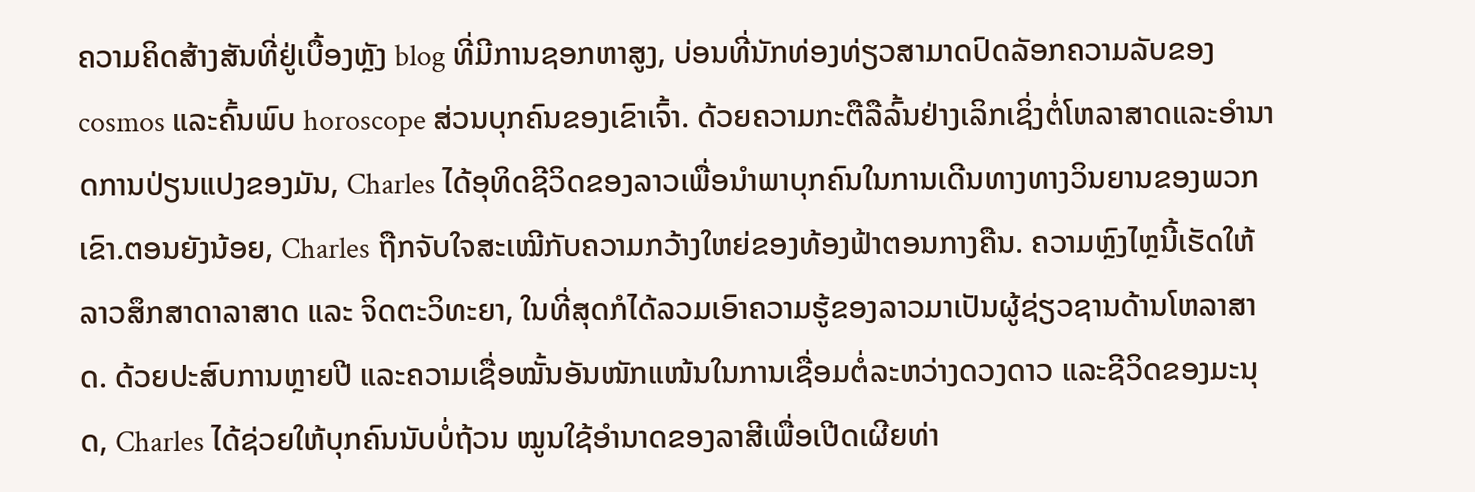ຄວາມຄິດສ້າງສັນທີ່ຢູ່ເບື້ອງຫຼັງ blog ທີ່ມີການຊອກຫາສູງ, ບ່ອນທີ່ນັກທ່ອງທ່ຽວສາມາດປົດລັອກຄວາມລັບຂອງ cosmos ແລະຄົ້ນພົບ horoscope ສ່ວນບຸກຄົນຂອງເຂົາເຈົ້າ. ດ້ວຍຄວາມກະຕືລືລົ້ນຢ່າງເລິກເຊິ່ງຕໍ່ໂຫລາສາດແລະອໍານາດການປ່ຽນແປງຂອງມັນ, Charles ໄດ້ອຸທິດຊີວິດຂອງລາວເພື່ອນໍາພາບຸກຄົນໃນການເດີນທາງທາງວິນຍານຂອງພວກເຂົາ.ຕອນຍັງນ້ອຍ, Charles ຖືກຈັບໃຈສະເໝີກັບຄວາມກວ້າງໃຫຍ່ຂອງທ້ອງຟ້າຕອນກາງຄືນ. ຄວາມຫຼົງໄຫຼນີ້ເຮັດໃຫ້ລາວສຶກສາດາລາສາດ ແລະ ຈິດຕະວິທະຍາ, ໃນທີ່ສຸດກໍໄດ້ລວມເອົາຄວາມຮູ້ຂອງລາວມາເປັນຜູ້ຊ່ຽວຊານດ້ານໂຫລາສາດ. ດ້ວຍປະສົບການຫຼາຍປີ ແລະຄວາມເຊື່ອໝັ້ນອັນໜັກແໜ້ນໃນການເຊື່ອມຕໍ່ລະຫວ່າງດວງດາວ ແລະຊີວິດຂອງມະນຸດ, Charles ໄດ້ຊ່ວຍໃຫ້ບຸກຄົນນັບບໍ່ຖ້ວນ ໝູນໃຊ້ອຳນາດຂອງລາສີເພື່ອເປີດເຜີຍທ່າ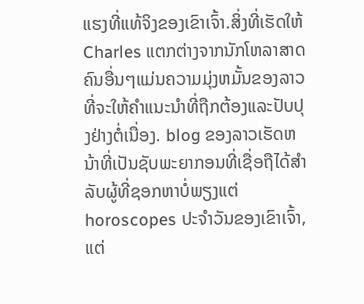ແຮງທີ່ແທ້ຈິງຂອງເຂົາເຈົ້າ.ສິ່ງທີ່ເຮັດໃຫ້ Charles ແຕກຕ່າງຈາກນັກໂຫລາສາດຄົນອື່ນໆແມ່ນຄວາມມຸ່ງຫມັ້ນຂອງລາວທີ່ຈະໃຫ້ຄໍາແນະນໍາທີ່ຖືກຕ້ອງແລະປັບປຸງຢ່າງຕໍ່ເນື່ອງ. blog ຂອງລາວເຮັດຫນ້າທີ່ເປັນຊັບພະຍາກອນທີ່ເຊື່ອຖືໄດ້ສໍາລັບຜູ້ທີ່ຊອກຫາບໍ່ພຽງແຕ່ horoscopes ປະຈໍາວັນຂອງເຂົາເຈົ້າ, ແຕ່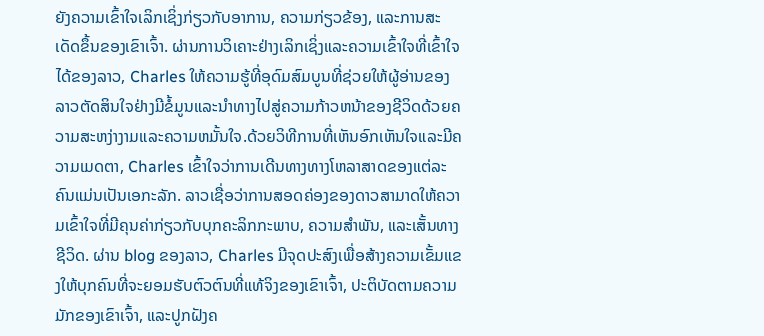ຍັງຄວາມເຂົ້າໃຈເລິກເຊິ່ງກ່ຽວກັບອາການ, ຄວາມກ່ຽວຂ້ອງ, ແລະການສະເດັດຂຶ້ນຂອງເຂົາເຈົ້າ. ຜ່ານການວິເຄາະຢ່າງເລິກເຊິ່ງແລະຄວາມເຂົ້າໃຈທີ່ເຂົ້າໃຈໄດ້ຂອງລາວ, Charles ໃຫ້ຄວາມຮູ້ທີ່ອຸດົມສົມບູນທີ່ຊ່ວຍໃຫ້ຜູ້ອ່ານຂອງລາວຕັດສິນໃຈຢ່າງມີຂໍ້ມູນແລະນໍາທາງໄປສູ່ຄວາມກ້າວຫນ້າຂອງຊີວິດດ້ວຍຄວາມສະຫງ່າງາມແລະຄວາມຫມັ້ນໃຈ.ດ້ວຍວິທີການທີ່ເຫັນອົກເຫັນໃຈແລະມີຄວາມເມດຕາ, Charles ເຂົ້າໃຈວ່າການເດີນທາງທາງໂຫລາສາດຂອງແຕ່ລະຄົນແມ່ນເປັນເອກະລັກ. ລາວເຊື່ອວ່າການສອດຄ່ອງຂອງດາວສາມາດໃຫ້ຄວາມເຂົ້າໃຈທີ່ມີຄຸນຄ່າກ່ຽວກັບບຸກຄະລິກກະພາບ, ຄວາມສໍາພັນ, ແລະເສັ້ນທາງຊີວິດ. ຜ່ານ blog ຂອງລາວ, Charles ມີຈຸດປະສົງເພື່ອສ້າງຄວາມເຂັ້ມແຂງໃຫ້ບຸກຄົນທີ່ຈະຍອມຮັບຕົວຕົນທີ່ແທ້ຈິງຂອງເຂົາເຈົ້າ, ປະຕິບັດຕາມຄວາມມັກຂອງເຂົາເຈົ້າ, ແລະປູກຝັງຄ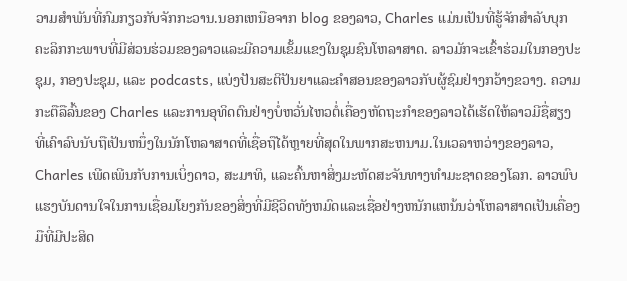ວາມສໍາພັນທີ່ກົມກຽວກັບຈັກກະວານ.ນອກເຫນືອຈາກ blog ຂອງລາວ, Charles ແມ່ນເປັນທີ່ຮູ້ຈັກສໍາລັບບຸກຄະລິກກະພາບທີ່ມີສ່ວນຮ່ວມຂອງລາວແລະມີຄວາມເຂັ້ມແຂງໃນຊຸມຊົນໂຫລາສາດ. ລາວມັກຈະເຂົ້າຮ່ວມໃນກອງປະຊຸມ, ກອງປະຊຸມ, ແລະ podcasts, ແບ່ງປັນສະຕິປັນຍາແລະຄໍາສອນຂອງລາວກັບຜູ້ຊົມຢ່າງກວ້າງຂວາງ. ຄວາມກະຕືລືລົ້ນຂອງ Charles ແລະການອຸທິດຕົນຢ່າງບໍ່ຫວັ່ນໄຫວຕໍ່ເຄື່ອງຫັດຖະກໍາຂອງລາວໄດ້ເຮັດໃຫ້ລາວມີຊື່ສຽງທີ່ເຄົາລົບນັບຖືເປັນຫນຶ່ງໃນນັກໂຫລາສາດທີ່ເຊື່ອຖືໄດ້ຫຼາຍທີ່ສຸດໃນພາກສະຫນາມ.ໃນເວລາຫວ່າງຂອງລາວ, Charles ເພີດເພີນກັບການເບິ່ງດາວ, ສະມາທິ, ແລະຄົ້ນຫາສິ່ງມະຫັດສະຈັນທາງທໍາມະຊາດຂອງໂລກ. ລາວພົບແຮງບັນດານໃຈໃນການເຊື່ອມໂຍງກັນຂອງສິ່ງທີ່ມີຊີວິດທັງຫມົດແລະເຊື່ອຢ່າງຫນັກແຫນ້ນວ່າໂຫລາສາດເປັນເຄື່ອງມືທີ່ມີປະສິດ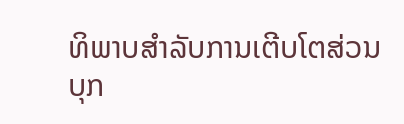ທິພາບສໍາລັບການເຕີບໂຕສ່ວນບຸກ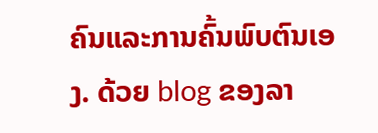ຄົນແລະການຄົ້ນພົບຕົນເອງ. ດ້ວຍ blog ຂອງລາ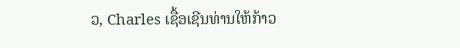ວ, Charles ເຊື້ອເຊີນທ່ານໃຫ້ກ້າວ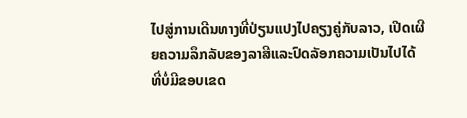ໄປສູ່ການເດີນທາງທີ່ປ່ຽນແປງໄປຄຽງຄູ່ກັບລາວ, ເປີດເຜີຍຄວາມລຶກລັບຂອງລາສີແລະປົດລັອກຄວາມເປັນໄປໄດ້ທີ່ບໍ່ມີຂອບເຂດ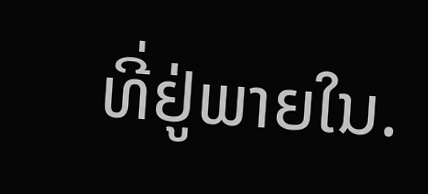ທີ່ຢູ່ພາຍໃນ.